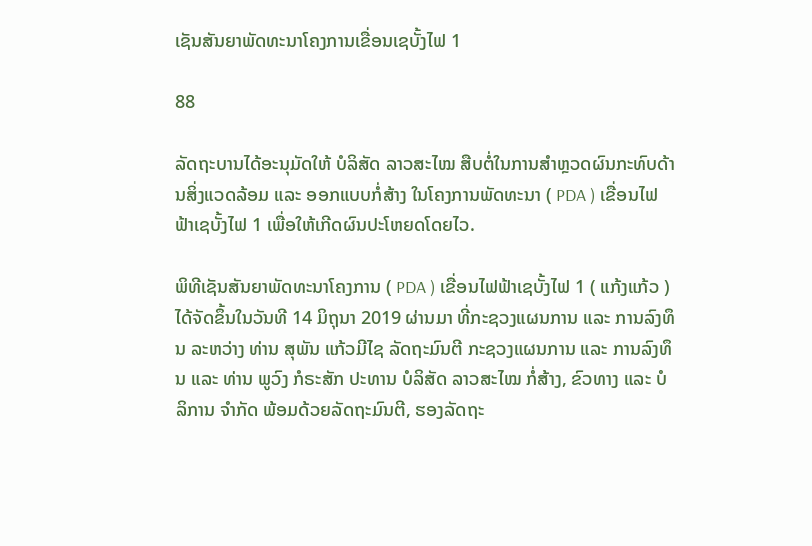ເຊັນສັນຍາພັດທະນາໂຄງການເຂື່ອນເຊບັ້ງໄຟ 1

88

ລັດຖະບານໄດ້ອະນຸມັດໃຫ້ ບໍລິສັດ ລາວສະໄໝ ສືບຕໍ່ໃນການສຳຫຼວດຜົນກະທົບດ້ານສິ່ງແວດລ້ອມ ແລະ ອອກແບບກໍ່ສ້າງ ໃນໂຄງການພັດທະນາ ( PDA ) ເຂື່ອນໄຟຟ້າເຊບັ້ງໄຟ 1 ເພື່ອໃຫ້ເກີດຜົນປະໂຫຍດໂດຍໄວ.

ພິທີເຊັນສັນຍາພັດທະນາໂຄງການ ( PDA ) ເຂື່ອນໄຟຟ້າເຊບັ້ງໄຟ 1 ( ແກ້ງແກ້ວ ) ໄດ້ຈັດຂຶ້ນໃນວັນທີ 14 ມິຖຸນາ 2019 ຜ່ານມາ ທີ່ກະຊວງແຜນການ ແລະ ການລົງທຶນ ລະຫວ່າງ ທ່ານ ສຸພັນ ແກ້ວມີໄຊ ລັດຖະມົນຕີ ກະຊວງແຜນການ ແລະ ການລົງທຶນ ແລະ ທ່ານ ພູວົງ ກໍຣະສັກ ປະທານ ບໍລິສັດ ລາວສະໄໝ ກໍ່ສ້າງ, ຂົວທາງ ແລະ ບໍລິການ ຈໍາກັດ ພ້ອມດ້ວຍລັດຖະມົນຕີ, ຮອງລັດຖະ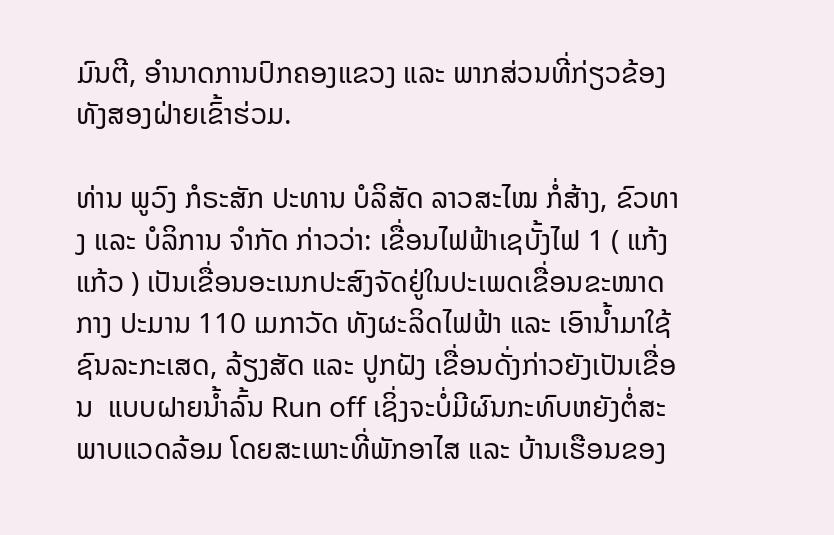ມົນຕີ, ອຳນາດການປົກຄອງແຂວງ ແລະ ພາກສ່ວນທີ່ກ່ຽວຂ້ອງທັງສອງຝ່າຍເຂົ້າຮ່ວມ.

ທ່ານ ພູວົງ ກໍຣະສັກ ປະທານ ບໍລິສັດ ລາວສະໄໝ ກໍ່ສ້າງ, ຂົວທາງ ແລະ ບໍລິການ ຈຳກັດ ກ່າວວ່າ: ເຂື່ອນໄຟຟ້າເຊບັ້ງໄຟ 1 ( ແກ້ງແກ້ວ ) ເປັນເຂື່ອນອະເນກປະສົງຈັດຢູ່ໃນປະເພດເຂື່ອນຂະໜາດກາງ ປະມານ 110 ເມກາວັດ ທັງຜະລິດໄຟຟ້າ ແລະ ເອົານໍ້າມາໃຊ້ຊົນລະກະເສດ, ລ້ຽງສັດ ແລະ ປູກຝັງ ເຂື່ອນດັ່ງກ່າວຍັງເປັນເຂື່ອນ  ແບບຝາຍນ້ຳລົ້ນ Run off ເຊິ່ງຈະບໍ່ມີຜົນກະທົບຫຍັງຕໍ່ສະພາບແວດລ້ອມ ໂດຍສະເພາະທີ່ພັກອາໄສ ແລະ ບ້ານເຮືອນຂອງ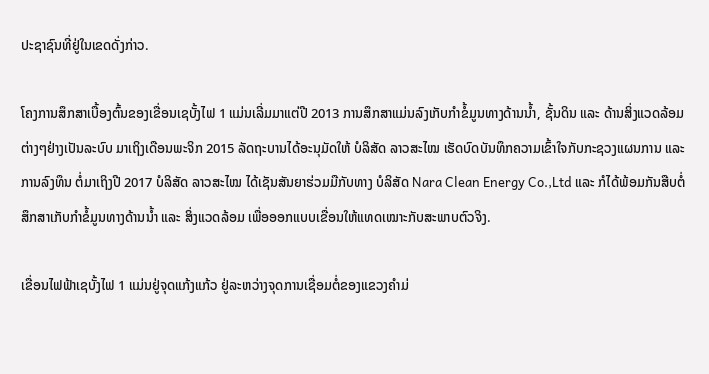ປະຊາຊົນທີ່ຢູ່ໃນເຂດດັ່ງກ່າວ.

ໂຄງການສຶກສາເບື້ອງຕົ້ນຂອງເຂື່ອນເຊບັ້ງໄຟ 1 ແມ່ນເລີ່ມມາແຕ່ປີ 2013 ການສຶກສາແມ່ນລົງເກັບກຳຂໍ້ມູນທາງດ້ານນ້ຳ, ຊັ້ນດິນ ແລະ ດ້ານສິ່ງແວດລ້ອມຕ່າງໆຢ່າງເປັນລະບົບ ມາເຖິງເດືອນພະຈິກ 2015 ລັດຖະບານໄດ້ອະນຸມັດໃຫ້ ບໍລິສັດ ລາວສະໄໝ ເຮັດບົດບັນທຶກຄວາມເຂົ້າໃຈກັບກະຊວງແຜນການ ແລະ ການລົງທຶນ ຕໍ່ມາເຖິງປີ 2017 ບໍລິສັດ ລາວສະໄໝ ໄດ້ເຊັນສັນຍາຮ່ວມມືກັບທາງ ບໍລິສັດ Nara Clean Energy Co.,Ltd ແລະ ກໍໄດ້ພ້ອມກັນສືບຕໍ່ສຶກສາເກັບກຳຂໍ້ມູນທາງດ້ານນ້ຳ ແລະ ສິ່ງແວດລ້ອມ ເພື່ອອອກແບບເຂື່ອນໃຫ້ແທດເໝາະກັບສະພາບຕົວຈິງ.

ເຂື່ອນໄຟຟ້າເຊບັ້ງໄຟ 1 ແມ່ນຢູ່ຈຸດແກ້ງແກ້ວ ຢູ່ລະຫວ່າງຈຸດການເຊື່ອມຕໍ່ຂອງແຂວງຄຳມ່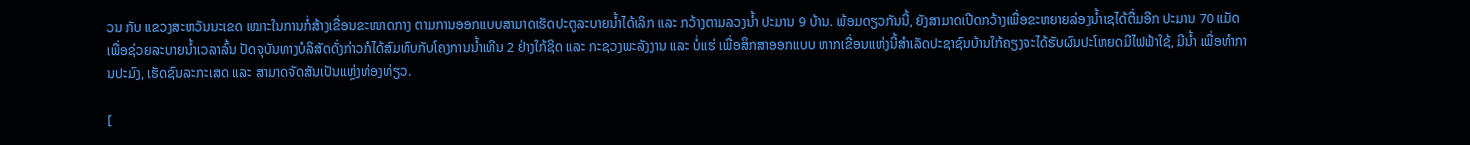ວນ ກັບ ແຂວງສະຫວັນນະເຂດ ເໝາະໃນການກໍ່ສ້າງເຂື່ອນຂະໜາດກາງ ຕາມການອອກແບບສາມາດເຮັດປະຕູລະບາຍນ້ຳໄດ້ເລິກ ແລະ ກວ້າງຕາມລວງນ້ຳ ປະມານ 9 ບ້ານ. ພ້ອມດຽວກັນນີ້, ຍັງສາມາດເປີດກວ້າງເພື່ອຂະຫຍາຍລ່ອງນ້ຳເຊໄດ້ຕື່ມອີກ ປະມານ 70 ແມັດ ເພື່ອຊ່ວຍລະບາຍນ້ຳເວລາລົ້ນ ປັດຈຸບັນທາງບໍລິສັດດັ່ງກ່າວກໍໄດ້ສົມທົບກັບໂຄງການນ້ຳເທີນ 2 ຢ່າງໃກ້ຊິດ ແລະ ກະຊວງພະລັງງານ ແລະ ບໍ່ແຮ່ ເພື່ອສຶກສາອອກແບບ ຫາກເຂື່ອນແຫ່ງນີ້ສຳເລັດປະຊາຊົນບ້ານໃກ້ຄຽງຈະໄດ້ຮັບຜົນປະໂຫຍດມີໄຟຟ້າໃຊ້, ມີນໍ້າ ເພື່ອທໍາການປະມົງ, ເຮັດຊົນລະກະເສດ ແລະ ສາມາດຈັດສັນເປັນແຫຼ່ງທ່ອງທ່ຽວ.

[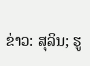ຂ່າວ: ສຸລິນ; ຮູ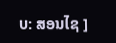ບ: ສອນໄຊ ]